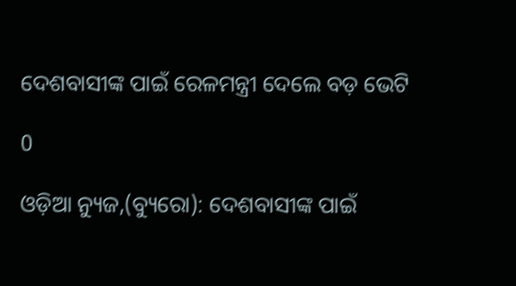ଦେଶବାସୀଙ୍କ ପାଇଁ ରେଳମନ୍ତ୍ରୀ ଦେଲେ ବଡ଼ ଭେଟି

0

ଓଡ଼ିଆ ନ୍ୟୁଜ,(ବ୍ୟୁରୋ): ଦେଶବାସୀଙ୍କ ପାଇଁ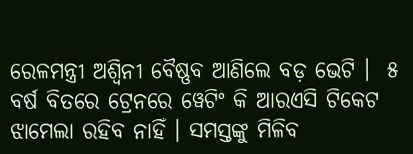ରେଳମନ୍ତ୍ରୀ ଅଶ୍ବିନୀ ବୈଷ୍ଣବ ଆଣିଲେ ବଡ଼ ଭେଟି ।  ୫ ବର୍ଷ ବିତରେ ଟ୍ରେନରେ ୱେଟିଂ କି ଆରଏସି ଟିକେଟ ଝାମେଲା ରହିବ ନାହିଁ । ସମସ୍ତଙ୍କୁ ମିଳିବ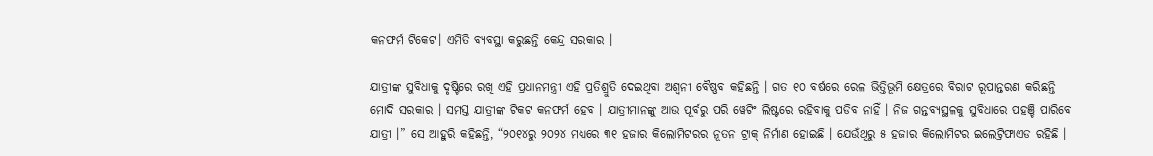କନଫର୍ମ ଟିକେଟ। ଏମିତି ବ୍ୟବସ୍ଥା କରୁଛନ୍ତି କେନ୍ଦ୍ର ସରକାର ।

ଯାତ୍ରୀଙ୍କ ସୁବିଧାକୁ ଦୃଷ୍ଟିରେ ରଖି ଏହି ପ୍ରଧାନମନ୍ତ୍ରୀ ଏହି ପ୍ରତିଶ୍ରୁତି ଦେଇଥିବା ଅଶ୍ୱନୀ ବୈଷ୍ଣବ କହିଛନ୍ତି । ଗତ ୧୦ ବର୍ଷରେ ରେଳ ଭିତ୍ତିଭୂମି କ୍ଷେତ୍ରରେ ବିରାଟ ରୂପାନ୍ତରଣ କରିଛନ୍ତି ମୋଦି ସରକାର । ସମସ୍ତ ଯାତ୍ରୀଙ୍କ ଟିକଟ କନଫର୍ମ ହେବ । ଯାତ୍ରୀମାନଙ୍କୁ ଆଉ ପୂର୍ବରୁ ପରି ୱେଟିଂ ଲିଷ୍ଟରେ ରହିବାକୁ ପଡିବ ନାହିଁ । ନିଜ ଗନ୍ତବ୍ୟସ୍ଥଳକୁ ସୁବିଧାରେ ପହଞ୍ଚି ପାରିବେ ଯାତ୍ରୀ ।” ସେ ଆହୁରି କହିଛନ୍ତି, “୨୦୧୪ରୁ ୨୦୨୪ ମଧ୍ୟରେ ୩୧ ହଜାର କିଲୋମିଟରର ନୂତନ ଟ୍ରାକ୍ ନିର୍ମାଣ ହୋଇଛି । ଯେଉଁଥିରୁ ୫ ହଜାର କିଲୋମିଟର ଇଲେଟ୍ରିଫାଏଡ ରହିଛି ।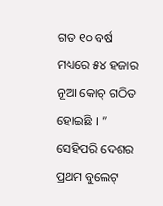ଗତ ୧୦ ବର୍ଷ ମଧ୍ୟରେ ୫୪ ହଜାର ନୂଆ କୋଚ୍ ଗଠିତ ହୋଇଛି । ” ସେହିପରି ଦେଶର ପ୍ରଥମ ବୁଲେଟ୍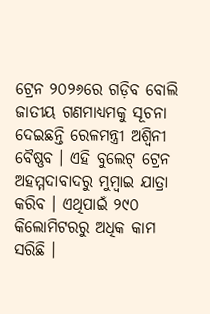ଟ୍ରେନ ୨୦୨୬ରେ ଗଡ଼ିବ ବୋଲି ଜାତୀୟ ଗଣମାଧ୍ୟମକୁ ସୂଚନା ଦେଇଛନ୍ତି ରେଳମନ୍ତ୍ରୀ ଅଶ୍ବିନୀ ବୈଷ୍ଣବ । ଏହି ବୁଲେଟ୍ ଟ୍ରେନ ଅହମ୍ମଦାବାଦରୁ ମୁମ୍ବାଇ ଯାତ୍ରା କରିବ । ଏଥିପାଇଁ ୨୯୦ କିଲୋମିଟରରୁ ଅଧିକ କାମ ସରିଛି ।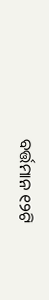ବର୍ତ୍ତମାନ ୧୨ଟି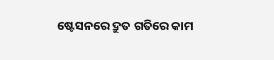ଷ୍ଟେସନରେ ଦ୍ରୁତ ଗତିରେ କାମ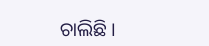ଚାଲିଛି ।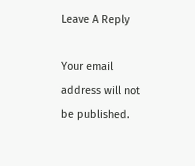Leave A Reply

Your email address will not be published.